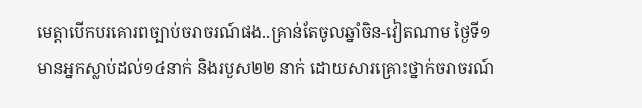មេត្តាបើកបរគោរពច្បាប់ចរាចរណ៍ផង..គ្រាន់តែចូលឆ្នាំចិន-វៀតណាម ថ្ងៃទី១ មានអ្នកស្លាប់ដល់១៤នាក់ និងរបួស២២ នាក់ ដោយសារគ្រោះថ្នាក់ចរាចរណ៍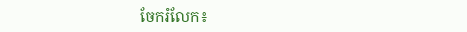ចែករំលែក៖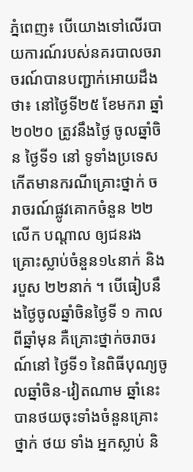ភ្នំពេញ៖ បើយោងទៅលើរបាយការណ៍របស់នគរបាលចរាចរណ៍បានបញ្ជាក់អោយដឹងថា៖ នៅថ្ងៃទី២៥ ខែមករា ឆ្នាំ ២០២០ ត្រូវនឹងថ្ងៃ ចូលឆ្នាំចិន ថ្ងៃទី១ នៅ ទូទាំងប្រទេស កើតមានករណីគ្រោះថ្នាក់ ចរាចរណ៍ផ្លូវគោកចំនួន ២២លើក បណ្តាល ឲ្យជនរងគ្រោះស្លាប់ចំនួន១៤នាក់ និងរបួស ២២នាក់ ។ បើធៀបនឹងថ្ងៃចូលឆ្នាំចិនថ្ងៃទី ១ កាលពីឆ្នាំមុន គឺគ្រោះថ្នាក់ចរាចរណ៍នៅ ថ្ងៃទី១ នៃពិធីបុណ្យចូលឆ្នាំចិន-វៀតណាម ឆ្នាំនេះ បានថយចុះទាំងចំនួនគ្រោះថ្នាក់ ថយ ទាំង អ្នកស្លាប់ និ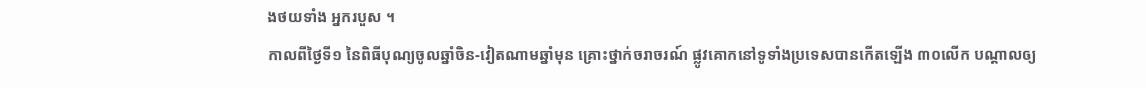ងថយទាំង អ្នករបួស ។
កាលពីថ្ងៃទី១ នៃពិធីបុណ្យចូលឆ្នាំចិន-វៀតណាមឆ្នាំមុន គ្រោះថ្នាក់ចរាចរណ៍ ផ្លូវគោកនៅទូទាំងប្រទេសបានកើតឡើង ៣០លើក បណ្តាលឲ្យ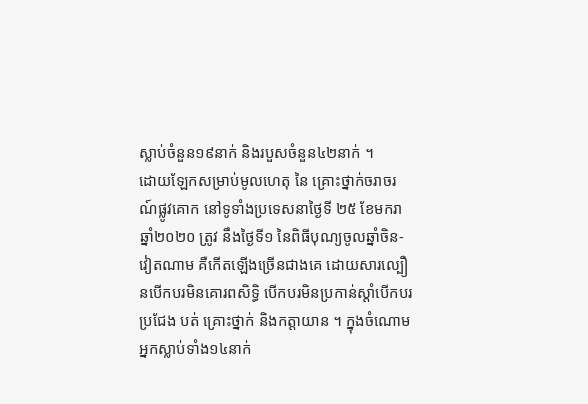ស្លាប់ចំនួន១៩នាក់ និងរបួសចំនួន៤២នាក់ ។
ដោយឡែកសម្រាប់មូលហេតុ នៃ គ្រោះថ្នាក់ចរាចរណ៍ផ្លូវគោក នៅទូទាំងប្រទេសនាថ្ងៃទី ២៥ ខែមករា ឆ្នាំ២០២០ ត្រូវ នឹងថ្ងៃទី១ នៃពិធីបុណ្យចូលឆ្នាំចិន-វៀតណាម គឺកើតឡើងច្រើនជាងគេ ដោយសារល្បឿនបើកបរមិនគោរពសិទ្ធិ បើកបរមិនប្រកាន់ស្តាំបើកបរប្រជែង បត់ គ្រោះថ្នាក់ និងកត្តាយាន ។ ក្នុងចំណោម អ្នកស្លាប់ទាំង១៤នាក់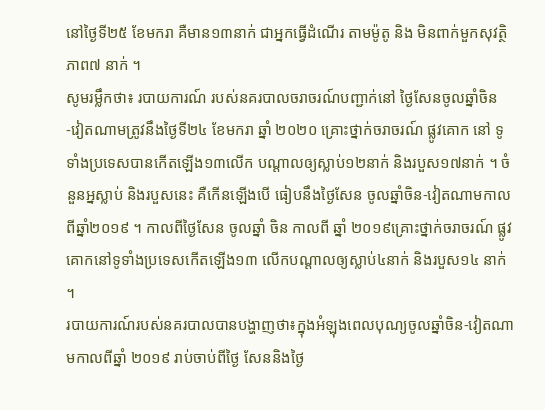នៅថ្ងៃទី២៥ ខែមករា គឺមាន១៣នាក់ ជាអ្នកធ្វើដំណើរ តាមម៉ូតូ និង មិនពាក់មួកសុវត្ថិភាព៧ នាក់ ។
សូមរម្លឹកថា៖ របាយការណ៍ របស់នគរបាលចរាចរណ៍បញ្ជាក់នៅ ថ្ងៃសែនចូលឆ្នាំចិន -វៀតណាមត្រូវនឹងថ្ងៃទី២៤ ខែមករា ឆ្នាំ ២០២០ គ្រោះថ្នាក់ចរាចរណ៍ ផ្លូវគោក នៅ ទូទាំងប្រទេសបានកើតឡើង១៣លើក បណ្តាលឲ្យស្លាប់១២នាក់ និងរបួស១៧នាក់ ។ ចំនួនអ្នស្លាប់ និងរបួសនេះ គឺកើនឡើងបើ ធៀបនឹងថ្ងៃសែន ចូលឆ្នាំចិន-វៀតណាមកាលពីឆ្នាំ២០១៩ ។ កាលពីថ្ងៃសែន ចូលឆ្នាំ ចិន កាលពី ឆ្នាំ ២០១៩គ្រោះថ្នាក់ចរាចរណ៍ ផ្លូវគោកនៅទូទាំងប្រទេសកើតឡើង១៣ លើកបណ្តាលឲ្យស្លាប់៤នាក់ និងរបួស១៤ នាក់ ។
របាយការណ៍របស់នគរបាលបានបង្ហាញថា៖ក្នុងអំឡុងពេលបុណ្យចូលឆ្នាំចិន-វៀតណាមកាលពីឆ្នាំ ២០១៩ រាប់ចាប់ពីថ្ងៃ សែននិងថ្ងៃ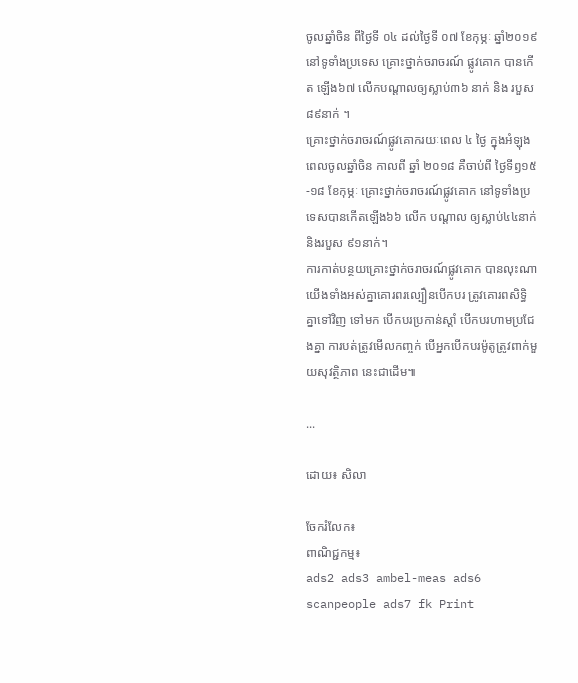ចូលឆ្នាំចិន ពីថ្ងៃទី ០៤ ដល់ថ្ងៃទី ០៧ ខែកុម្ភៈ ឆ្នាំ២០១៩ នៅទូទាំងប្រទេស គ្រោះថ្នាក់ចរាចរណ៍ ផ្លូវគោក បានកើត ឡើង៦៧ លើកបណ្តាលឲ្យស្លាប់៣៦ នាក់ និង របួស៨៩នាក់ ។
គ្រោះថ្នាក់ចរាចរណ៍ផ្លូវគោករយៈពេល ៤ ថ្ងៃ ក្នុងអំឡុងពេលចូលឆ្នាំចិន កាលពី ឆ្នាំ ២០១៨ គឺចាប់ពី ថ្ងៃទីឭ១៥-១៨ ខែកុម្ភៈ គ្រោះថ្នាក់ចរាចរណ៍ផ្លូវគោក នៅទូទាំងប្រទេសបានកើតឡើង៦៦ លើក បណ្តាល ឲ្យស្លាប់៤៤នាក់ និងរបួស ៩១នាក់។
ការកាត់បន្ថយគ្រោះថ្នាក់ចរាចរណ៍ផ្លូវគោក បានលុះណាយើងទាំងអស់គ្នាគោរពរល្បឿនបើកបរ ត្រូវគោរពសិទ្ធិគ្នាទៅវិញ ទៅមក បើកបរប្រកាន់ស្តាំ បើកបរហាមប្រជែងគ្នា ការបត់ត្រូវមើលកញ្ចក់ បើអ្នកបើកបរម៉ូតូត្រូវពាក់មួយសុវត្ថិភាព នេះជាដើម៕

...

ដោយ៖ សិលា

ចែករំលែក៖
ពាណិជ្ជកម្ម៖
ads2 ads3 ambel-meas ads6 scanpeople ads7 fk Print